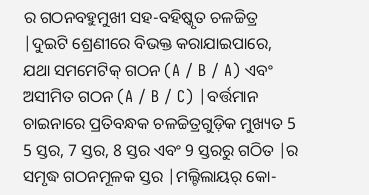ର ଗଠନବହୁମୁଖୀ ସହ-ବହିଷ୍କୃତ ଚଳଚ୍ଚିତ୍ର |ଦୁଇଟି ଶ୍ରେଣୀରେ ବିଭକ୍ତ କରାଯାଇପାରେ, ଯଥା ସମମେଟିକ୍ ଗଠନ (A / B / A) ଏବଂ ଅସୀମିତ ଗଠନ (A / B / C) |ବର୍ତ୍ତମାନ ଚାଇନାରେ ପ୍ରତିବନ୍ଧକ ଚଳଚ୍ଚିତ୍ରଗୁଡ଼ିକ ମୁଖ୍ୟତ 5 5 ସ୍ତର, 7 ସ୍ତର, 8 ସ୍ତର ଏବଂ 9 ସ୍ତରରୁ ଗଠିତ |ର ସମୃଦ୍ଧ ଗଠନମୂଳକ ସ୍ତର |ମଲ୍ଟିଲାୟର୍ କୋ-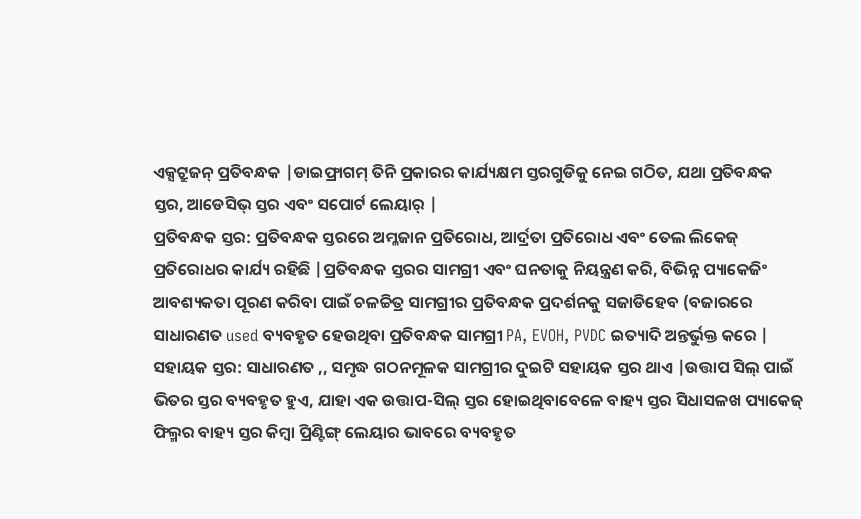ଏକ୍ସଟ୍ରୁଜନ୍ ପ୍ରତିବନ୍ଧକ |ଡାଇଫ୍ରାଗମ୍ ତିନି ପ୍ରକାରର କାର୍ଯ୍ୟକ୍ଷମ ସ୍ତରଗୁଡିକୁ ନେଇ ଗଠିତ, ଯଥା ପ୍ରତିବନ୍ଧକ ସ୍ତର, ଆଡେସିଭ୍ ସ୍ତର ଏବଂ ସପୋର୍ଟ ଲେୟାର୍ |
ପ୍ରତିବନ୍ଧକ ସ୍ତର: ପ୍ରତିବନ୍ଧକ ସ୍ତରରେ ଅମ୍ଳଜାନ ପ୍ରତିରୋଧ, ଆର୍ଦ୍ରତା ପ୍ରତିରୋଧ ଏବଂ ତେଲ ଲିକେଜ୍ ପ୍ରତିରୋଧର କାର୍ଯ୍ୟ ରହିଛି |ପ୍ରତିବନ୍ଧକ ସ୍ତରର ସାମଗ୍ରୀ ଏବଂ ଘନତାକୁ ନିୟନ୍ତ୍ରଣ କରି, ବିଭିନ୍ନ ପ୍ୟାକେଜିଂ ଆବଶ୍ୟକତା ପୂରଣ କରିବା ପାଇଁ ଚଳଚ୍ଚିତ୍ର ସାମଗ୍ରୀର ପ୍ରତିବନ୍ଧକ ପ୍ରଦର୍ଶନକୁ ସଜାଡିହେବ (ବଜାରରେ ସାଧାରଣତ used ବ୍ୟବହୃତ ହେଉଥିବା ପ୍ରତିବନ୍ଧକ ସାମଗ୍ରୀ PA, EVOH, PVDC ଇତ୍ୟାଦି ଅନ୍ତର୍ଭୁକ୍ତ କରେ |
ସହାୟକ ସ୍ତର: ସାଧାରଣତ ,, ସମୃଦ୍ଧ ଗଠନମୂଳକ ସାମଗ୍ରୀର ଦୁଇଟି ସହାୟକ ସ୍ତର ଥାଏ |ଉତ୍ତାପ ସିଲ୍ ପାଇଁ ଭିତର ସ୍ତର ବ୍ୟବହୃତ ହୁଏ, ଯାହା ଏକ ଉତ୍ତାପ-ସିଲ୍ ସ୍ତର ହୋଇଥିବାବେଳେ ବାହ୍ୟ ସ୍ତର ସିଧାସଳଖ ପ୍ୟାକେଜ୍ ଫିଲ୍ମର ବାହ୍ୟ ସ୍ତର କିମ୍ବା ପ୍ରିଣ୍ଟିଙ୍ଗ୍ ଲେୟାର ଭାବରେ ବ୍ୟବହୃତ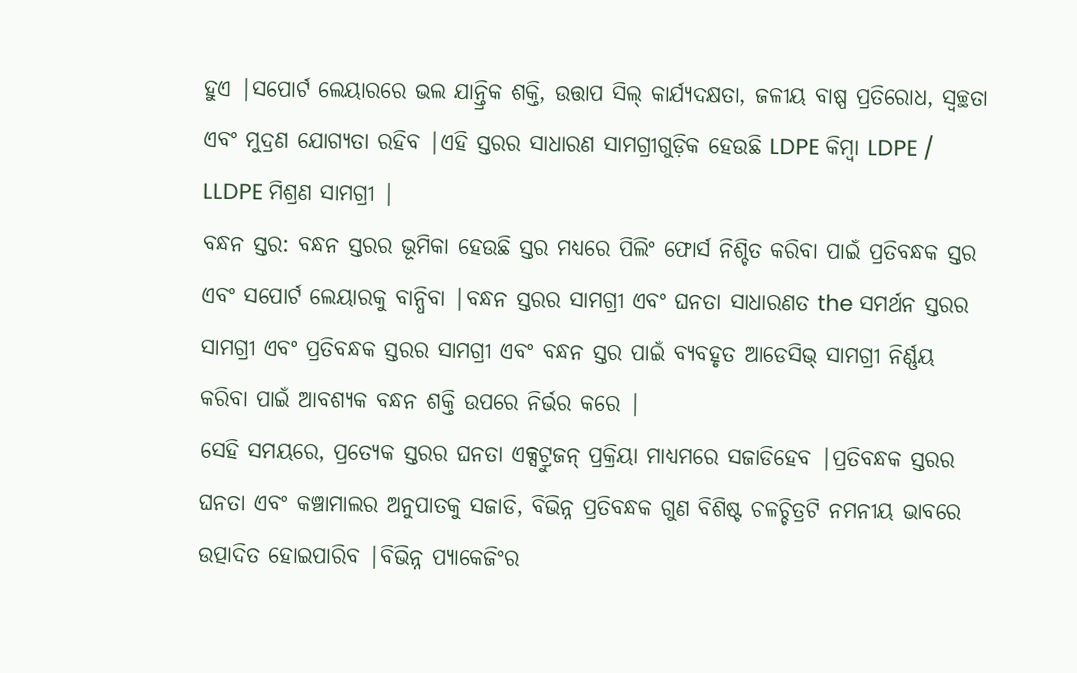ହୁଏ |ସପୋର୍ଟ ଲେୟାରରେ ଭଲ ଯାନ୍ତ୍ରିକ ଶକ୍ତି, ଉତ୍ତାପ ସିଲ୍ କାର୍ଯ୍ୟଦକ୍ଷତା, ଜଳୀୟ ବାଷ୍ପ ପ୍ରତିରୋଧ, ସ୍ୱଚ୍ଛତା ଏବଂ ମୁଦ୍ରଣ ଯୋଗ୍ୟତା ରହିବ |ଏହି ସ୍ତରର ସାଧାରଣ ସାମଗ୍ରୀଗୁଡ଼ିକ ହେଉଛି LDPE କିମ୍ବା LDPE / LLDPE ମିଶ୍ରଣ ସାମଗ୍ରୀ |
ବନ୍ଧନ ସ୍ତର: ବନ୍ଧନ ସ୍ତରର ଭୂମିକା ହେଉଛି ସ୍ତର ମଧ୍ୟରେ ପିଲିଂ ଫୋର୍ସ ନିଶ୍ଚିତ କରିବା ପାଇଁ ପ୍ରତିବନ୍ଧକ ସ୍ତର ଏବଂ ସପୋର୍ଟ ଲେୟାରକୁ ବାନ୍ଧିବା |ବନ୍ଧନ ସ୍ତରର ସାମଗ୍ରୀ ଏବଂ ଘନତା ସାଧାରଣତ the ସମର୍ଥନ ସ୍ତରର ସାମଗ୍ରୀ ଏବଂ ପ୍ରତିବନ୍ଧକ ସ୍ତରର ସାମଗ୍ରୀ ଏବଂ ବନ୍ଧନ ସ୍ତର ପାଇଁ ବ୍ୟବହୃତ ଆଡେସିଭ୍ ସାମଗ୍ରୀ ନିର୍ଣ୍ଣୟ କରିବା ପାଇଁ ଆବଶ୍ୟକ ବନ୍ଧନ ଶକ୍ତି ଉପରେ ନିର୍ଭର କରେ |
ସେହି ସମୟରେ, ପ୍ରତ୍ୟେକ ସ୍ତରର ଘନତା ଏକ୍ସଟ୍ରୁଜନ୍ ପ୍ରକ୍ରିୟା ମାଧ୍ୟମରେ ସଜାଡିହେବ |ପ୍ରତିବନ୍ଧକ ସ୍ତରର ଘନତା ଏବଂ କଞ୍ଚାମାଲର ଅନୁପାତକୁ ସଜାଡି, ବିଭିନ୍ନ ପ୍ରତିବନ୍ଧକ ଗୁଣ ବିଶିଷ୍ଟ ଚଳଚ୍ଚିତ୍ରଟି ନମନୀୟ ଭାବରେ ଉତ୍ପାଦିତ ହୋଇପାରିବ |ବିଭିନ୍ନ ପ୍ୟାକେଜିଂର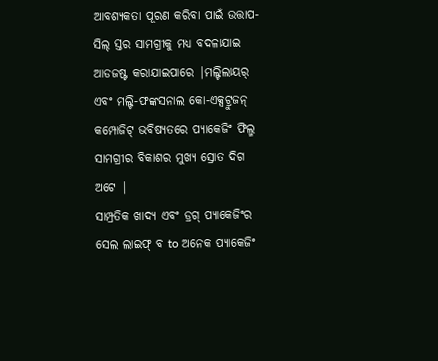ଆବଶ୍ୟକତା ପୂରଣ କରିବା ପାଇଁ ଉତ୍ତାପ-ସିଲ୍ ସ୍ତର ସାମଗ୍ରୀକୁ ମଧ୍ୟ ବଦଳାଯାଇ ଆଡଜଷ୍ଟ କରାଯାଇପାରେ |ମଲ୍ଟିଲାୟର୍ ଏବଂ ମଲ୍ଟି-ଫଙ୍କସନାଲ କୋ-ଏକ୍ସଟ୍ରୁଜନ୍ କମ୍ପୋଜିଟ୍ ଭବିଷ୍ୟତରେ ପ୍ୟାକେଜିଂ ଫିଲ୍ମ ସାମଗ୍ରୀର ବିକାଶର ମୁଖ୍ୟ ସ୍ରୋତ ଦିଗ ଅଟେ |
ସାମ୍ପ୍ରତିକ ଖାଦ୍ୟ ଏବଂ ଡ୍ରଗ୍ ପ୍ୟାକେଜିଂର ସେଲ ଲାଇଫ୍ ବ to ଅନେକ ପ୍ୟାକେଜିଂ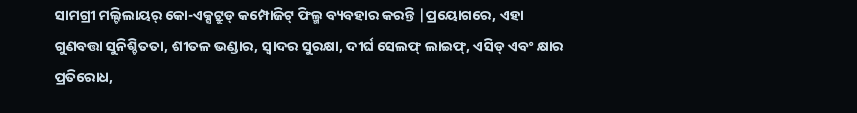ସାମଗ୍ରୀ ମଲ୍ଟିଲାୟର୍ କୋ-ଏକ୍ସଟ୍ରୁଡ୍ କମ୍ପୋଜିଟ୍ ଫିଲ୍ମ ବ୍ୟବହାର କରନ୍ତି |ପ୍ରୟୋଗରେ, ଏହା ଗୁଣବତ୍ତା ସୁନିଶ୍ଚିତତା, ଶୀତଳ ଭଣ୍ଡାର, ସ୍ୱାଦର ସୁରକ୍ଷା, ଦୀର୍ଘ ସେଲଫ୍ ଲାଇଫ୍, ଏସିଡ୍ ଏବଂ କ୍ଷାର ପ୍ରତିରୋଧ,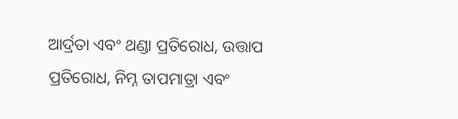ଆର୍ଦ୍ରତା ଏବଂ ଥଣ୍ଡା ପ୍ରତିରୋଧ, ଉତ୍ତାପ ପ୍ରତିରୋଧ, ନିମ୍ନ ତାପମାତ୍ରା ଏବଂ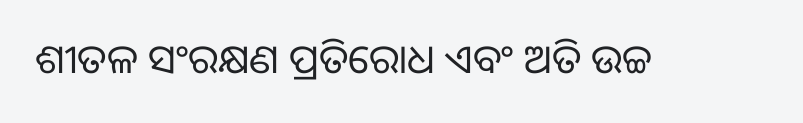ଶୀତଳ ସଂରକ୍ଷଣ ପ୍ରତିରୋଧ ଏବଂ ଅତି ଉଚ୍ଚ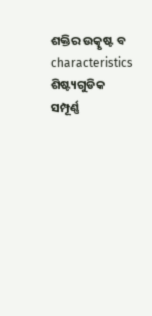ଶକ୍ତିର ଉତ୍କୃଷ୍ଟ ବ characteristics ଶିଷ୍ଟ୍ୟଗୁଡିକ ସମ୍ପୂର୍ଣ୍ଣ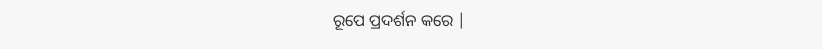ରୂପେ ପ୍ରଦର୍ଶନ କରେ |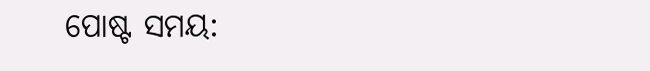ପୋଷ୍ଟ ସମୟ: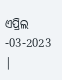ଏପ୍ରିଲ -03-2023 |